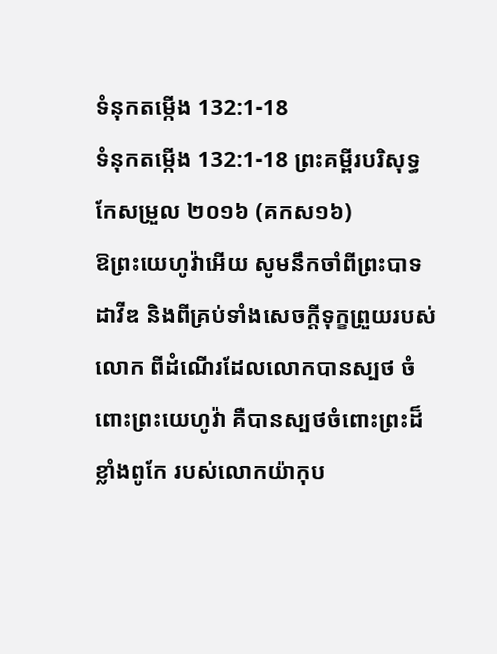ទំនុកតម្កើង 132:1-18
ទំនុកតម្កើង 132:1-18 ព្រះគម្ពីរបរិសុទ្ធកែសម្រួល ២០១៦ (គកស១៦)
ឱព្រះយេហូវ៉ាអើយ សូមនឹកចាំពីព្រះបាទដាវីឌ និងពីគ្រប់ទាំងសេចក្ដីទុក្ខព្រួយរបស់លោក ពីដំណើរដែលលោកបានស្បថ ចំពោះព្រះយេហូវ៉ា គឺបានស្បថចំពោះព្រះដ៏ខ្លាំងពូកែ របស់លោកយ៉ាកុប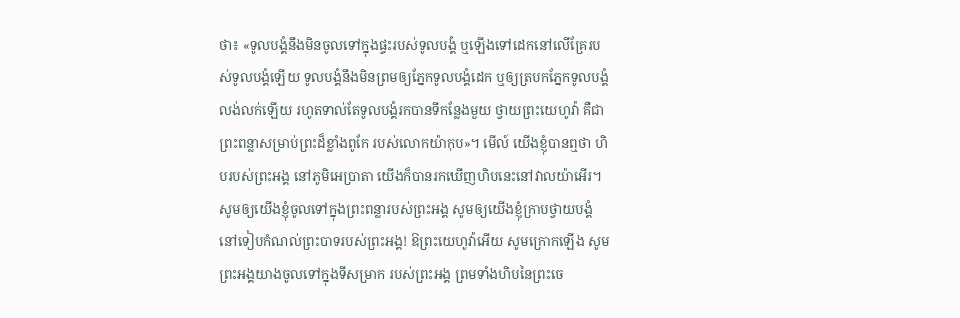ថា៖ «ទូលបង្គំនឹងមិនចូលទៅក្នុងផ្ទះរបស់ទូលបង្គំ ឬឡើងទៅដេកនៅលើគ្រែរបស់ទូលបង្គំឡើយ ទូលបង្គំនឹងមិនព្រមឲ្យភ្នែកទូលបង្គំដេក ឬឲ្យត្របកភ្នែកទូលបង្គំលង់លក់ឡើយ រហូតទាល់តែទូលបង្គំរកបានទីកន្លែងមួយ ថ្វាយព្រះយេហូវ៉ា គឺជាព្រះពន្លាសម្រាប់ព្រះដ៏ខ្លាំងពូកែ របស់លោកយ៉ាកុប»។ មើល៍ យើងខ្ញុំបានឮថា ហិបរបស់ព្រះអង្គ នៅភូមិអេប្រាតា យើងក៏បានរកឃើញហិបនេះនៅវាលយ៉ាអើរ។ សូមឲ្យយើងខ្ញុំចូលទៅក្នុងព្រះពន្លារបស់ព្រះអង្គ សូមឲ្យយើងខ្ញុំក្រាបថ្វាយបង្គំ នៅទៀបកំណល់ព្រះបាទរបស់ព្រះអង្គ! ឱព្រះយេហូវ៉ាអើយ សូមក្រោកឡើង សូមព្រះអង្គយាងចូលទៅក្នុងទីសម្រាក របស់ព្រះអង្គ ព្រមទាំងហិបនៃព្រះចេ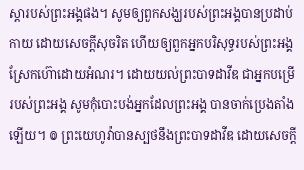ស្តារបស់ព្រះអង្គផង។ សូមឲ្យពួកសង្ឃរបស់ព្រះអង្គបានប្រដាប់កាយ ដោយសេចក្ដីសុចរិត ហើយឲ្យពួកអ្នកបរិសុទ្ធរបស់ព្រះអង្គ ស្រែកហ៊ោដោយអំណរ។ ដោយយល់ព្រះបាទដាវីឌ ជាអ្នកបម្រើរបស់ព្រះអង្គ សូមកុំបោះបង់អ្នកដែលព្រះអង្គ បានចាក់ប្រេងតាំងឡើយ។ ៙ ព្រះយេហូវ៉ាបានស្បថនឹងព្រះបាទដាវីឌ ដោយសេចក្ដី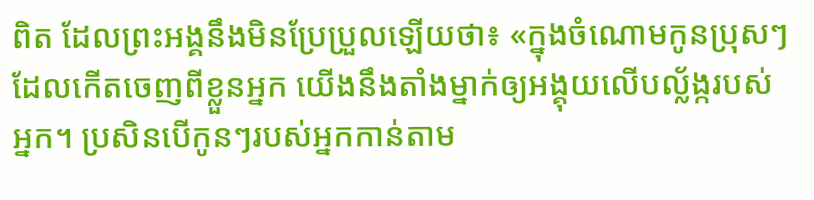ពិត ដែលព្រះអង្គនឹងមិនប្រែប្រួលឡើយថា៖ «ក្នុងចំណោមកូនប្រុសៗ ដែលកើតចេញពីខ្លួនអ្នក យើងនឹងតាំងម្នាក់ឲ្យអង្គុយលើបល្ល័ង្ករបស់អ្នក។ ប្រសិនបើកូនៗរបស់អ្នកកាន់តាម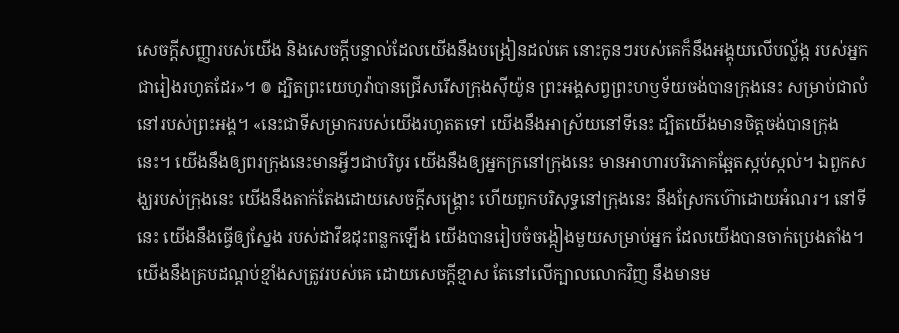សេចក្ដីសញ្ញារបស់យើង និងសេចក្ដីបន្ទាល់ដែលយើងនឹងបង្រៀនដល់គេ នោះកូនៗរបស់គេក៏នឹងអង្គុយលើបល្ល័ង្ក របស់អ្នកជារៀងរហូតដែរ»។ ៙ ដ្បិតព្រះយេហូវ៉ាបានជ្រើសរើសក្រុងស៊ីយ៉ូន ព្រះអង្គសព្វព្រះហឫទ័យចង់បានក្រុងនេះ សម្រាប់ជាលំនៅរបស់ព្រះអង្គ។ «នេះជាទីសម្រាករបស់យើងរហូតតទៅ យើងនឹងអាស្រ័យនៅទីនេះ ដ្បិតយើងមានចិត្តចង់បានក្រុងនេះ។ យើងនឹងឲ្យពរក្រុងនេះមានអ្វីៗជាបរិបូរ យើងនឹងឲ្យអ្នកក្រនៅក្រុងនេះ មានអាហារបរិភោគឆ្អែតស្កប់ស្កល់។ ឯពួកសង្ឃរបស់ក្រុងនេះ យើងនឹងតាក់តែងដោយសេចក្ដីសង្គ្រោះ ហើយពួកបរិសុទ្ធនៅក្រុងនេះ នឹងស្រែកហ៊ោដោយអំណរ។ នៅទីនេះ យើងនឹងធ្វើឲ្យស្នែង របស់ដាវីឌដុះពន្លកឡើង យើងបានរៀបចំចង្កៀងមួយសម្រាប់អ្នក ដែលយើងបានចាក់ប្រេងតាំង។ យើងនឹងគ្របដណ្ដប់ខ្មាំងសត្រូវរបស់គេ ដោយសេចក្ដីខ្មាស តែនៅលើក្បាលលោកវិញ នឹងមានម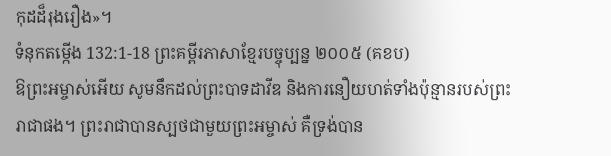កុដដ៏រុងរឿង»។
ទំនុកតម្កើង 132:1-18 ព្រះគម្ពីរភាសាខ្មែរបច្ចុប្បន្ន ២០០៥ (គខប)
ឱព្រះអម្ចាស់អើយ សូមនឹកដល់ព្រះបាទដាវីឌ និងការនឿយហត់ទាំងប៉ុន្មានរបស់ព្រះរាជាផង។ ព្រះរាជាបានស្បថជាមួយព្រះអម្ចាស់ គឺទ្រង់បាន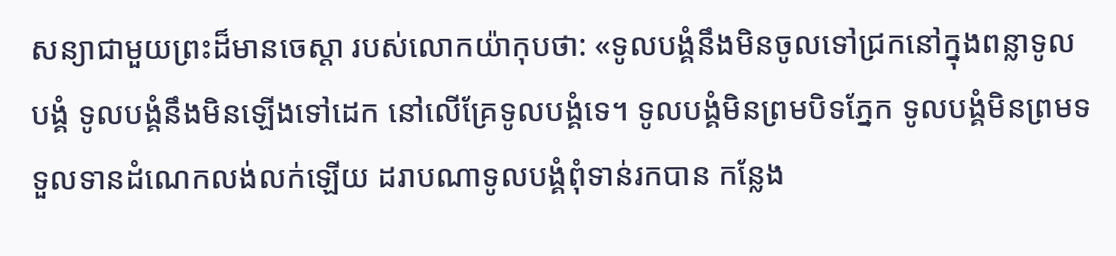សន្យាជាមួយព្រះដ៏មានចេស្ដា របស់លោកយ៉ាកុបថា: «ទូលបង្គំនឹងមិនចូលទៅជ្រកនៅក្នុងពន្លាទូលបង្គំ ទូលបង្គំនឹងមិនឡើងទៅដេក នៅលើគ្រែទូលបង្គំទេ។ ទូលបង្គំមិនព្រមបិទភ្នែក ទូលបង្គំមិនព្រមទទួលទានដំណេកលង់លក់ឡើយ ដរាបណាទូលបង្គំពុំទាន់រកបាន កន្លែង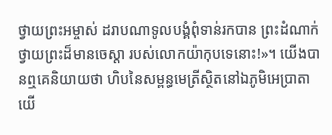ថ្វាយព្រះអម្ចាស់ ដរាបណាទូលបង្គំពុំទាន់រកបាន ព្រះដំណាក់ថ្វាយព្រះដ៏មានចេស្ដា របស់លោកយ៉ាកុបទេនោះ!»។ យើងបានឮគេនិយាយថា ហិបនៃសម្ពន្ធមេត្រីស្ថិតនៅឯភូមិអេប្រាតា យើ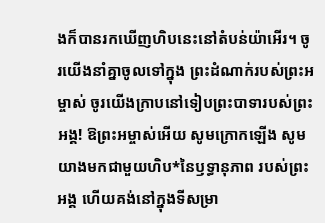ងក៏បានរកឃើញហិបនេះនៅតំបន់យ៉ាអើរ។ ចូរយើងនាំគ្នាចូលទៅក្នុង ព្រះដំណាក់របស់ព្រះអម្ចាស់ ចូរយើងក្រាបនៅទៀបព្រះបាទារបស់ព្រះអង្គ! ឱព្រះអម្ចាស់អើយ សូមក្រោកឡើង សូមយាងមកជាមួយហិប*នៃឫទ្ធានុភាព របស់ព្រះអង្គ ហើយគង់នៅក្នុងទីសម្រា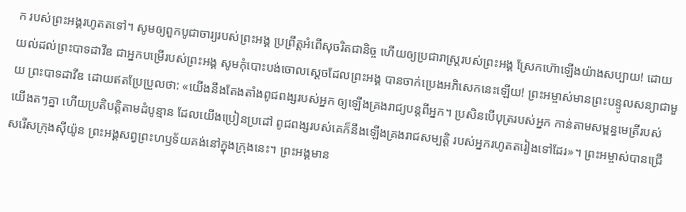ក របស់ព្រះអង្គរហូតតទៅ។ សូមឲ្យពួកបូជាចារ្យរបស់ព្រះអង្គ ប្រព្រឹត្តអំពើសុចរិតជានិច្ច ហើយឲ្យប្រជារាស្ត្ររបស់ព្រះអង្គ ស្រែកហ៊ោឡើងយ៉ាងសប្បាយ! ដោយយល់ដល់ព្រះបាទដាវីឌ ជាអ្នកបម្រើរបស់ព្រះអង្គ សូមកុំបោះបង់ចោលស្ដេចដែលព្រះអង្គ បានចាក់ប្រេងអភិសេកនេះឡើយ! ព្រះអម្ចាស់មានព្រះបន្ទូលសន្យាជាមួយ ព្រះបាទដាវីឌ ដោយឥតប្រែប្រួលថា: «យើងនឹងតែងតាំងពូជពង្សរបស់អ្នក ឲ្យឡើងគ្រងរាជ្យបន្តពីអ្នក។ ប្រសិនបើបុត្ររបស់អ្នក កាន់តាមសម្ពន្ធមេត្រីរបស់យើងតៗគ្នា ហើយប្រតិបត្តិតាមដំបូន្មាន ដែលយើងប្រៀនប្រដៅ ពូជពង្សរបស់គេក៏នឹងឡើងគ្រងរាជសម្បត្តិ របស់អ្នករហូតតរៀងទៅដែរ»។ ព្រះអម្ចាស់បានជ្រើសរើសក្រុងស៊ីយ៉ូន ព្រះអង្គសព្វព្រះហឫទ័យគង់នៅក្នុងក្រុងនេះ។ ព្រះអង្គមាន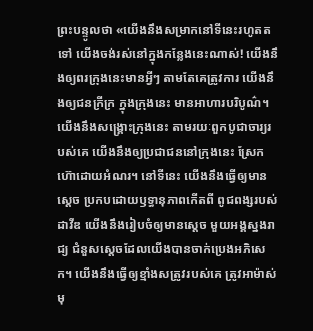ព្រះបន្ទូលថា «យើងនឹងសម្រាកនៅទីនេះរហូតតទៅ យើងចង់រស់នៅក្នុងកន្លែងនេះណាស់! យើងនឹងឲ្យពរក្រុងនេះមានអ្វីៗ តាមតែគេត្រូវការ យើងនឹងឲ្យជនក្រីក្រ ក្នុងក្រុងនេះ មានអាហារបរិបូណ៌។ យើងនឹងសង្គ្រោះក្រុងនេះ តាមរយៈពួកបូជាចារ្យរបស់គេ យើងនឹងឲ្យប្រជាជននៅក្រុងនេះ ស្រែកហ៊ោដោយអំណរ។ នៅទីនេះ យើងនឹងធ្វើឲ្យមានស្ដេច ប្រកបដោយឫទ្ធានុភាពកើតពី ពូជពង្សរបស់ដាវីឌ យើងនឹងរៀបចំឲ្យមានស្ដេច មួយអង្គស្នងរាជ្យ ជំនួសស្ដេចដែលយើងបានចាក់ប្រេងអភិសេក។ យើងនឹងធ្វើឲ្យខ្មាំងសត្រូវរបស់គេ ត្រូវអាម៉ាស់មុ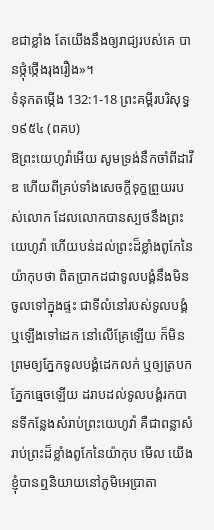ខជាខ្លាំង តែយើងនឹងឲ្យរាជ្យរបស់គេ បានថ្កុំថ្កើងរុងរឿង»។
ទំនុកតម្កើង 132:1-18 ព្រះគម្ពីរបរិសុទ្ធ ១៩៥៤ (ពគប)
ឱព្រះយេហូវ៉ាអើយ សូមទ្រង់នឹកចាំពីដាវីឌ ហើយពីគ្រប់ទាំងសេចក្ដីទុក្ខព្រួយរបស់លោក ដែលលោកបានស្បថនឹងព្រះយេហូវ៉ា ហើយបន់ដល់ព្រះដ៏ខ្លាំងពូកែនៃយ៉ាកុបថា ពិតប្រាកដជាទូលបង្គំនឹងមិនចូលទៅក្នុងផ្ទះ ជាទីលំនៅរបស់ទូលបង្គំ ឬឡើងទៅដេក នៅលើគ្រែឡើយ ក៏មិនព្រមឲ្យភ្នែកទូលបង្គំដេកលក់ ឬឲ្យត្របកភ្នែកធ្មេចឡើយ ដរាបដល់ទូលបង្គំរកបានទីកន្លែងសំរាប់ព្រះយេហូវ៉ា គឺជាពន្លាសំរាប់ព្រះដ៏ខ្លាំងពូកែនៃយ៉ាកុប មើល យើងខ្ញុំបានឮនិយាយនៅភូមិអេប្រាតា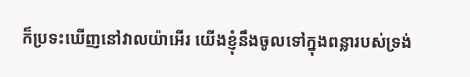ក៏ប្រទះឃើញនៅវាលយ៉ាអើរ យើងខ្ញុំនឹងចូលទៅក្នុងពន្លារបស់ទ្រង់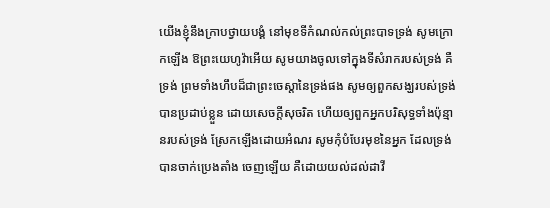យើងខ្ញុំនឹងក្រាបថ្វាយបង្គំ នៅមុខទីកំណល់កល់ព្រះបាទទ្រង់ សូមក្រោកឡើង ឱព្រះយេហូវ៉ាអើយ សូមយាងចូលទៅក្នុងទីសំរាករបស់ទ្រង់ គឺទ្រង់ ព្រមទាំងហឹបដ៏ជាព្រះចេស្តានៃទ្រង់ផង សូមឲ្យពួកសង្ឃរបស់ទ្រង់បានប្រដាប់ខ្លួន ដោយសេចក្ដីសុចរិត ហើយឲ្យពួកអ្នកបរិសុទ្ធទាំងប៉ុន្មានរបស់ទ្រង់ ស្រែកឡើងដោយអំណរ សូមកុំបំបែរមុខនៃអ្នក ដែលទ្រង់បានចាក់ប្រេងតាំង ចេញឡើយ គឺដោយយល់ដល់ដាវី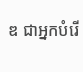ឌ ជាអ្នកបំរើ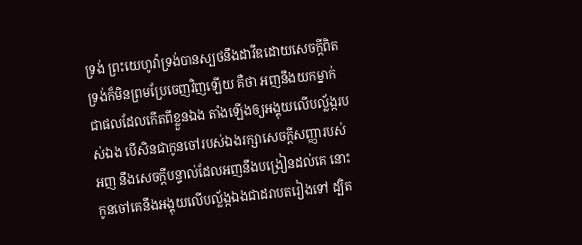ទ្រង់ ព្រះយេហូវ៉ាទ្រង់បានស្បថនឹងដាវីឌដោយសេចក្ដីពិត ទ្រង់ក៏មិនព្រមប្រែចេញវិញឡើយ គឺថា អញនឹងយកម្នាក់ ជាផលដែលកើតពីខ្លួនឯង តាំងឡើងឲ្យអង្គុយលើបល្ល័ង្ករបស់ឯង បើសិនជាកូនចៅរបស់ឯងរក្សាសេចក្ដីសញ្ញារបស់អញ នឹងសេចក្ដីបន្ទាល់ដែលអញនឹងបង្រៀនដល់គេ នោះកូនចៅគេនឹងអង្គុយលើបល្ល័ង្កឯងជាដរាបតរៀងទៅ ដ្បិត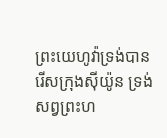ព្រះយេហូវ៉ាទ្រង់បានរើសក្រុងស៊ីយ៉ូន ទ្រង់សព្វព្រះហ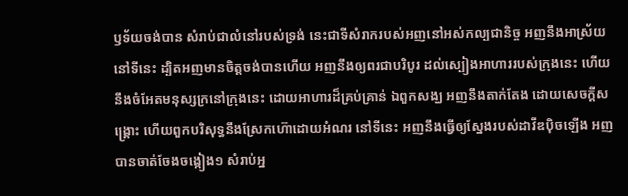ឫទ័យចង់បាន សំរាប់ជាលំនៅរបស់ទ្រង់ នេះជាទីសំរាករបស់អញនៅអស់កល្បជានិច្ច អញនឹងអាស្រ័យនៅទីនេះ ដ្បិតអញមានចិត្តចង់បានហើយ អញនឹងឲ្យពរជាបរិបូរ ដល់ស្បៀងអាហាររបស់ក្រុងនេះ ហើយនឹងចំអែតមនុស្សក្រនៅក្រុងនេះ ដោយអាហារដ៏គ្រប់គ្រាន់ ឯពួកសង្ឃ អញនឹងតាក់តែង ដោយសេចក្ដីសង្គ្រោះ ហើយពួកបរិសុទ្ធនឹងស្រែកហ៊ោដោយអំណរ នៅទីនេះ អញនឹងធ្វើឲ្យស្នែងរបស់ដាវីឌប៉ិចឡើង អញបានចាត់ចែងចង្កៀង១ សំរាប់អ្ន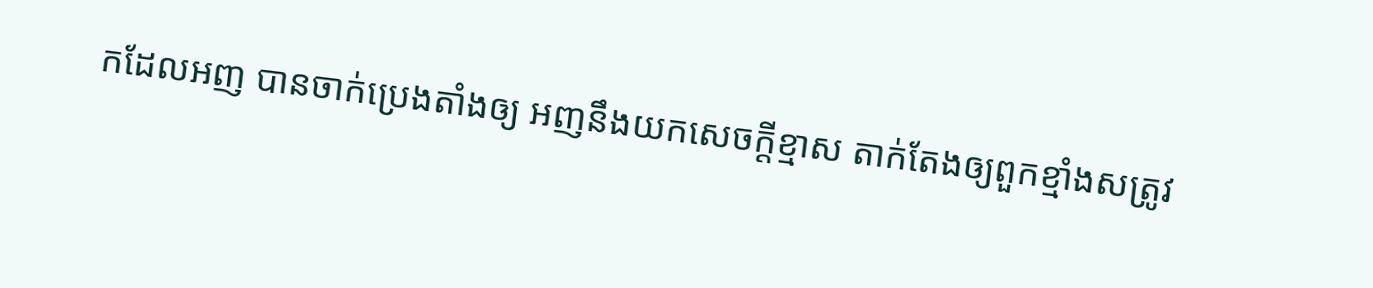កដែលអញ បានចាក់ប្រេងតាំងឲ្យ អញនឹងយកសេចក្ដីខ្មាស តាក់តែងឲ្យពួកខ្មាំងសត្រូវ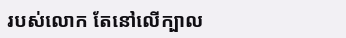របស់លោក តែនៅលើក្បាល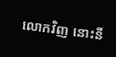លោកវិញ នោះនឹ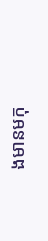ងមានមកុ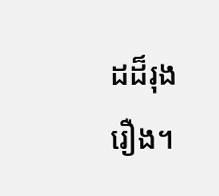ដដ៏រុងរឿង។